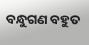ବନ୍ଧୁଗଣ ବହୁତ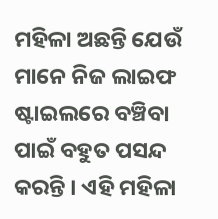ମହିଳା ଅଛନ୍ତି ଯେଉଁ ମାନେ ନିଜ ଲାଇଫ ଷ୍ଟାଇଲରେ ବଞ୍ଚିବା ପାଇଁ ବହୁତ ପସନ୍ଦ କରନ୍ତି । ଏହି ମହିଳା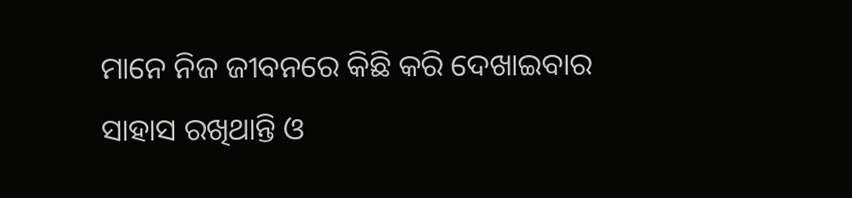ମାନେ ନିଜ ଜୀବନରେ କିଛି କରି ଦେଖାଇବାର ସାହାସ ରଖିଥାନ୍ତି ଓ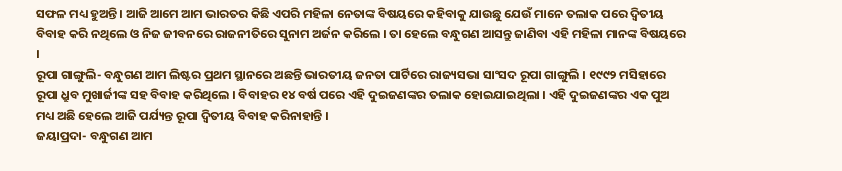ସଫଳ ମଧ୍ୟ ହୁଅନ୍ତି । ଆଜି ଆମେ ଆମ ଭାରତର କିଛି ଏପରି ମହିଳା ନେତାଙ୍କ ବିଷୟରେ କହିବାକୁ ଯାଉଛୁ ଯେଉଁ ମାନେ ତଲାକ ପରେ ଦ୍ଵିତୀୟ ବିବାହ କରି ନଥିଲେ ଓ ନିଜ ଜୀବନରେ ରାଜନୀତିରେ ସୁନାମ ଅର୍ଜନ କରିଲେ । ତା ହେଲେ ବନ୍ଧୁଗଣ ଆସନ୍ତୁ ଜାଣିବା ଏହି ମହିଳା ମାନଙ୍କ ବିଷୟରେ ।
ରୂପା ଗାଙ୍ଗୁଲି- ବନ୍ଧୁଗଣ ଆମ ଲିଷ୍ଟର ପ୍ରଥମ ସ୍ଥାନରେ ଅଛନ୍ତି ଭାରତୀୟ ଜନତା ପାର୍ଟିରେ ରାଜ୍ୟସଭା ସାଂସଦ ରୂପା ଗାଙ୍ଗୁଲି । ୧୯୯୨ ମସିହାରେ ରୂପା ଧ୍ରୁବ ମୁଖାର୍ଜୀଙ୍କ ସହ ବିବାହ କରିଥିଲେ । ବିବାହର ୧୪ ବର୍ଷ ପରେ ଏହି ଦୁଇଜଣଙ୍କର ତଲାକ ହୋଇଯାଇଥିଲା । ଏହି ଦୁଇଜଣଙ୍କର ଏକ ପୁଅ ମଧ୍ୟ ଅଛି ହେଲେ ଆଜି ପର୍ଯ୍ୟନ୍ତ ରୂପା ଦ୍ଵିତୀୟ ବିବାହ କରିନାହାନ୍ତି ।
ଜୟାପ୍ରଦା- ବନ୍ଧୁଗଣ ଆମ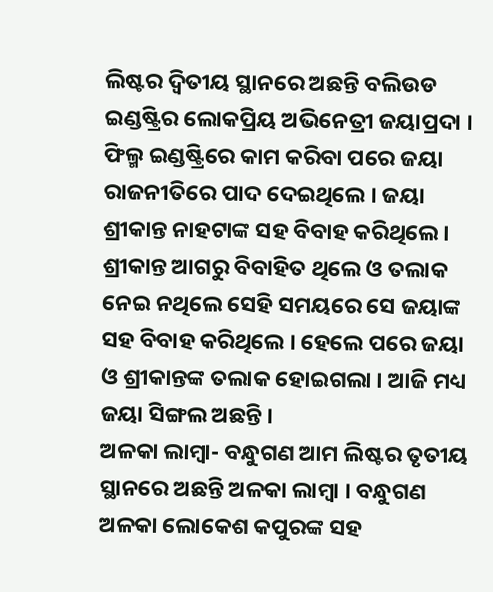ଲିଷ୍ଟର ଦ୍ଵିତୀୟ ସ୍ଥାନରେ ଅଛନ୍ତି ବଲିଉଡ ଇଣ୍ଡଷ୍ଟ୍ରିର ଲୋକପ୍ରିୟ ଅଭିନେତ୍ରୀ ଜୟାପ୍ରଦା । ଫିଲ୍ମ ଇଣ୍ଡଷ୍ଟ୍ରିରେ କାମ କରିବା ପରେ ଜୟା ରାଜନୀତିରେ ପାଦ ଦେଇଥିଲେ । ଜୟା ଶ୍ରୀକାନ୍ତ ନାହଟାଙ୍କ ସହ ବିବାହ କରିଥିଲେ । ଶ୍ରୀକାନ୍ତ ଆଗରୁ ବିବାହିତ ଥିଲେ ଓ ତଲାକ ନେଇ ନଥିଲେ ସେହି ସମୟରେ ସେ ଜୟାଙ୍କ ସହ ବିବାହ କରିଥିଲେ । ହେଲେ ପରେ ଜୟା ଓ ଶ୍ରୀକାନ୍ତଙ୍କ ତଲାକ ହୋଇଗଲା । ଆଜି ମଧ୍ୟ ଜୟା ସିଙ୍ଗଲ ଅଛନ୍ତି ।
ଅଳକା ଲାମ୍ବା- ବନ୍ଧୁଗଣ ଆମ ଲିଷ୍ଟର ତୃତୀୟ ସ୍ଥାନରେ ଅଛନ୍ତି ଅଳକା ଲାମ୍ବା । ବନ୍ଧୁଗଣ ଅଳକା ଲୋକେଶ କପୁରଙ୍କ ସହ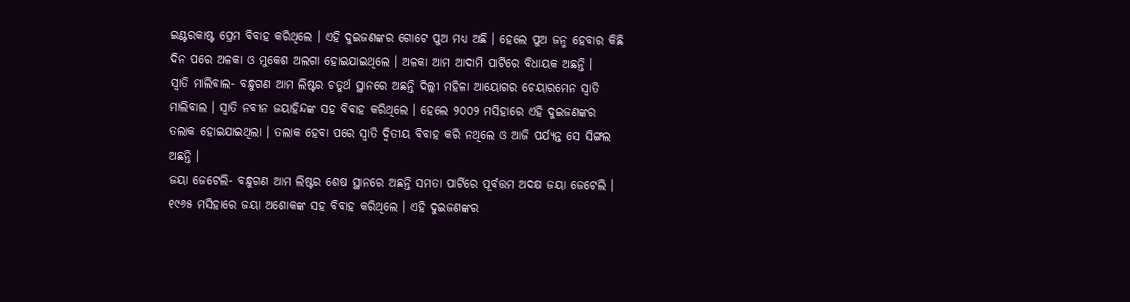ଇଣ୍ଟରକାଷ୍ଟ ପ୍ରେମ ବିବାହ କରିଥିଲେ । ଏହି ଦୁଇଜଣଙ୍କର ଗୋଟେ ପୁଅ ମଧ୍ୟ ଅଛି । ହେଲେ ପୁଅ ଜନ୍ମ ହେବାର କିଛି ଦିନ ପରେ ଅଳକା ଓ ମୁକେଶ ଅଲଗା ହୋଇଯାଇଥିଲେ । ଅଳକା ଆମ ଆଦାମି ପାର୍ଟିରେ ବିଧାୟକ ଅଛନ୍ତି ।
ସ୍ଵାତି ମାଲିବାଲ- ବନ୍ଧୁଗଣ ଆମ ଲିଷ୍ଟର ଚତୁର୍ଥ ସ୍ଥାନରେ ଅଛନ୍ତି ଦିଲ୍ଲୀ ମହିଳା ଆୟୋଗର ଚେୟାରମେନ ସ୍ଵାତି ମାଲିବାଲ । ସ୍ଵାତି ନବୀନ ଜୟାହିନ୍ଦଙ୍କ ସହ ବିବାହ କରିଥିଲେ । ହେଲେ ୨୦୦୨ ମସିହାରେ ଏହି ଦୁଇଜଣଙ୍କର ତଲାକ ହୋଇଯାଇଥିଲା । ତଲାକ ହେବା ପରେ ସ୍ଵାତି ଦ୍ଵିତୀୟ ବିବାହ କରି ନଥିଲେ ଓ ଆଜି ପର୍ଯ୍ୟନ୍ତ ସେ ସିଙ୍ଗଲ ଅଛନ୍ତି ।
ଜୟା ଜେଟେଲି- ବନ୍ଧୁଗଣ ଆମ ଲିଷ୍ଟର ଶେଷ ସ୍ଥାନରେ ଅଛନ୍ତି ସମତା ପାର୍ଟିରେ ପୂର୍ବତ୍ତମ ଅଦକ୍ଷ ଜୟା ଜେଟେଲି । ୧୯୬୫ ମସିହାରେ ଜୟା ଅଶୋକଙ୍କ ସହ ବିବାହ କରିଥିଲେ । ଏହି ଦୁଇଜଣଙ୍କର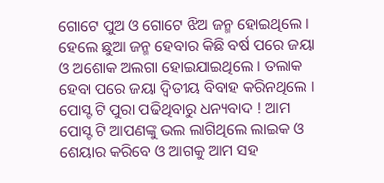ଗୋଟେ ପୁଅ ଓ ଗୋଟେ ଝିଅ ଜନ୍ମ ହୋଇଥିଲେ । ହେଲେ ଛୁଆ ଜନ୍ମ ହେବାର କିଛି ବର୍ଷ ପରେ ଜୟା ଓ ଅଶୋକ ଅଲଗା ହୋଇଯାଇଥିଲେ । ତଲାକ ହେବା ପରେ ଜୟା ଦ୍ଵିତୀୟ ବିବାହ କରିନଥିଲେ । ପୋସ୍ଟ ଟି ପୁରା ପଢିଥିବାରୁ ଧନ୍ୟବାଦ ! ଆମ ପୋସ୍ଟ ଟି ଆପଣଙ୍କୁ ଭଲ ଲାଗିଥିଲେ ଲାଇକ ଓ ଶେୟାର କରିବେ ଓ ଆଗକୁ ଆମ ସହ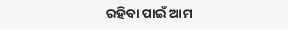ରହିବା ପାଇଁ ଆମ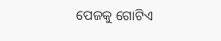ପେଜକୁ ଗୋଟିଏ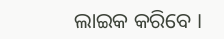ଲାଇକ କରିବେ ।